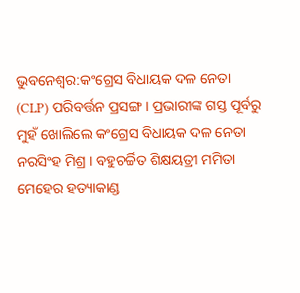ଭୁବନେଶ୍ବର:କଂଗ୍ରେସ ବିଧାୟକ ଦଳ ନେତା (CLP) ପରିବର୍ତ୍ତନ ପ୍ରସଙ୍ଗ । ପ୍ରଭାରୀଙ୍କ ଗସ୍ତ ପୂର୍ବରୁ ମୁହଁ ଖୋଲିଲେ କଂଗ୍ରେସ ବିଧାୟକ ଦଳ ନେତା ନରସିଂହ ମିଶ୍ର । ବହୁଚର୍ଚ୍ଚିତ ଶିକ୍ଷୟତ୍ରୀ ମମିତା ମେହେର ହତ୍ୟାକାଣ୍ଡ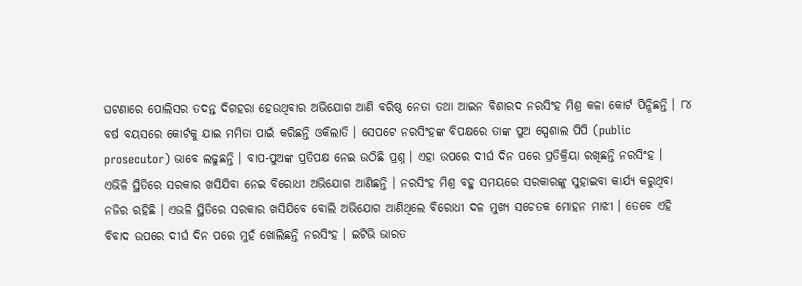ଘଟଣାରେ ପୋଲିସର ତଦନ୍ତ ଦିଗହରା ହେଉଥିବାର ଅଭିଯୋଗ ଆଣି ବରିଷ୍ଠ ନେତା ତଥା ଆଇନ ବିଶାରଦ ନରସିଂହ ମିଶ୍ର କଳା କୋର୍ଟ ପିନ୍ଧିଛନ୍ତି । ୮୪ ବର୍ଷ ବୟସରେ କୋର୍ଟକୁ ଯାଇ ମମିତା ପାଇଁ କରିଛନ୍ତି ଓକିଲାତି । ସେପଟେ ନରସିଂହଙ୍କ ବିପକ୍ଷରେ ତାଙ୍କ ପୁଅ ସ୍ପେଶାଲ ପିପି (public prosecutor) ଭାବେ ଲଢୁଛନ୍ତି । ବାପ-ପୁଅଙ୍କ ପ୍ରତିପକ୍ଷ ନେଇ ଉଠିଛି ପ୍ରଶ୍ନ । ଏହା ଉପରେ ଦୀର୍ଘ ଦିନ ପରେ ପ୍ରତିକ୍ରିୟା ରଖିଛନ୍ତି ନରସିଂହ ।
ଏଭିଳି ସ୍ଥିତିରେ ସରକାର ଖସିଯିବା ନେଇ ବିରୋଧୀ ଅଭିଯୋଗ ଆଣିଛନ୍ତି । ନରସିଂହ ମିଶ୍ର ବହୁ ସମୟରେ ସରକାରଙ୍କୁ ସୁହାଇବା କାର୍ଯ୍ୟ କରୁଥିବା ନଜିର ରହିଛି । ଏଭଳି ସ୍ଥିତିରେ ସରକାର ଖସିଯିବେ ବୋଲି ଅଭିଯୋଗ ଆଣିଥିଲେ ବିରୋଧୀ ଦଳ ମୁଖ୍ୟ ସଚେତକ ମୋହନ ମାଝୀ । ତେବେ ଏହି ବିବାଦ ଉପରେ ଦୀର୍ଘ ଦିନ ପରେ ମୁହଁ ଖୋଲିଛନ୍ତି ନରସିଂହ । ଇଟିଭି ଭାରତ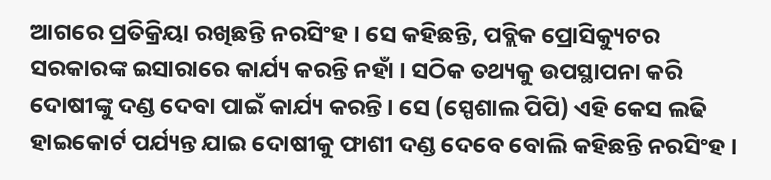ଆଗରେ ପ୍ରତିକ୍ରିୟା ରଖିଛନ୍ତି ନରସିଂହ । ସେ କହିଛନ୍ତି, ପବ୍ଲିକ ପ୍ରୋସିକ୍ୟୁଟର ସରକାରଙ୍କ ଇସାରାରେ କାର୍ଯ୍ୟ କରନ୍ତି ନହାଁ । ସଠିକ ତଥ୍ୟକୁ ଉପସ୍ଥାପନା କରି ଦୋଷୀଙ୍କୁ ଦଣ୍ଡ ଦେବା ପାଇଁ କାର୍ଯ୍ୟ କରନ୍ତି । ସେ (ସ୍ପେଶାଲ ପିପି) ଏହି କେସ ଲଢି ହାଇକୋର୍ଟ ପର୍ଯ୍ୟନ୍ତ ଯାଇ ଦୋଷୀକୁ ଫାଶୀ ଦଣ୍ଡ ଦେବେ ବୋଲି କହିଛନ୍ତି ନରସିଂହ ।